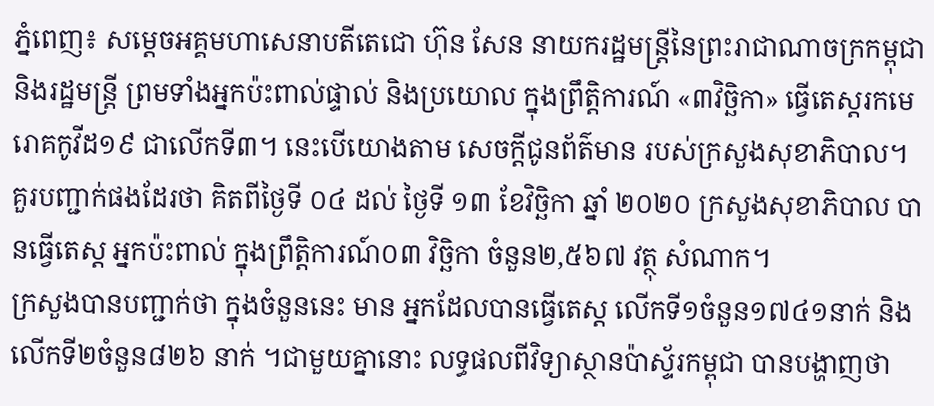ភ្នំពេញ៖ សម្តេចអគ្គមហាសេនាបតីតេជោ ហ៊ុន សែន នាយករដ្ឋមន្ត្រីនៃព្រះរាជាណាចក្រកម្ពុជា និងរដ្ឋមន្ត្រី ព្រមទាំងអ្នកប៉ះពាល់ផ្ទាល់ និងប្រយោល ក្នុងព្រឹត្តិការណ៍ «៣វិច្ឆិកា» ធ្វើតេស្តរកមេរោគកូវីដ១៩ ជាលើកទី៣។ នេះបើយោងតាម សេចក្តីជូនព័ត៌មាន របស់ក្រសួងសុខាភិបាល។
គួរបញ្ជាក់ផងដែរថា គិតពីថ្ងៃទី ០៤ ដល់ ថ្ងៃទី ១៣ ខែវិច្ឆិកា ឆ្នាំ ២០២០ ក្រសួងសុខាភិបាល បានធ្វើតេស្ត អ្នកប៉ះពាល់ ក្នុងព្រឹត្តិការណ៍០៣ វិច្ឆិកា ចំនួន២,៥៦៧ វត្ថុ សំណាក។
ក្រសួងបានបញ្ជាក់ថា ក្នុងចំនួននេះ មាន អ្នកដែលបានធ្វើតេស្ត លើកទី១ចំនួន១៧៤១នាក់ និងលើកទី២ចំនួន៨២៦ នាក់ ។ជាមួយគ្នានោះ លទ្ធផលពីវិទ្យាស្ថានប៉ាស្ទ័រកម្ពុជា បានបង្ហាញថា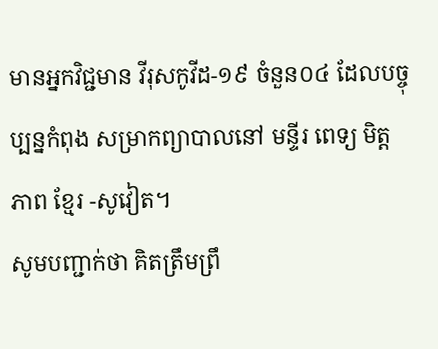មានអ្នកវិជ្ជមាន វីរុសកូវីដ-១៩ ចំនួន០៤ ដែលបច្ចុប្បន្នកំពុង សម្រាកព្យាបាលនៅ មន្ទីរ ពេទ្យ មិត្តភាព ខ្មែរ -សូវៀត។
សូមបញ្ជាក់ថា គិតត្រឹមព្រឹ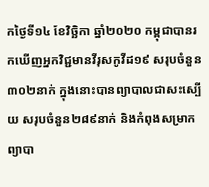កថ្ងៃទី១៤ ខែវិច្ឆិកា ឆ្នាំ២០២០ កម្ពុជាបានរកឃើញអ្នកវិជ្ជមានវីរុសកូវីដ១៩ សរុបចំនួន៣០២នាក់ ក្នុងនោះបានព្យាបាលជាសះស្បើយ សរុបចំនួន២៨៩នាក់ និងកំពុងសម្រាកព្យាបា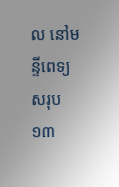ល នៅមន្ទីពេទ្យសរុប១៣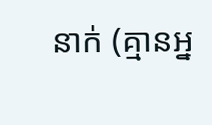នាក់ (គ្មានអ្ន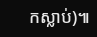កស្លាប់)៕